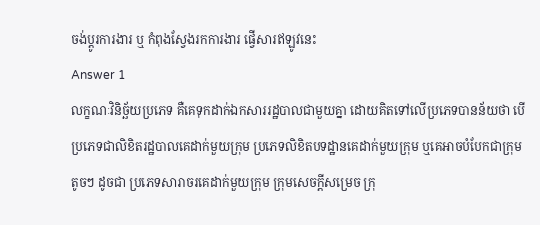ចង់ប្តូរការងារ ឬ កំពុងស្វែងរកការងារ ផ្វើសារឥឡូវនេះ
Answer 1
លក្ខណៈវិនិច្ឆ័យប្រភេទ គឺគេទុកដាក់ឯកសាររដ្ឋបាលជាមួយគ្នា ដោយគិតទៅលើប្រភេទបានន័យថា បើប្រភេទជាលិខិតរដ្ឋបាលគេដាក់មួយក្រុម ប្រភេទលិខិតបទដ្ឋានគេដាក់មួយក្រុម ឬគេអាចបំបែកជាក្រុមតូចៗ ដូចជា ប្រភេទសារាចរគេដាក់មួយក្រុម ក្រុមសេចក្តីសម្រេច ក្រុ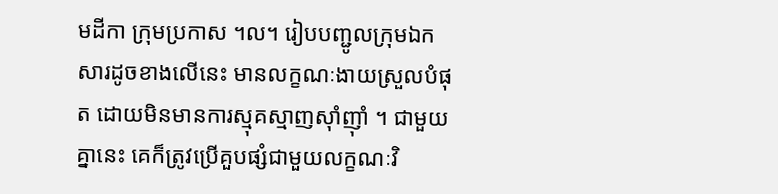មដីកា ក្រុមប្រកាស ។ល។ រៀបបញ្ជូលក្រុមឯកសារដូចខាងលើនេះ មានលក្ខណៈងាយស្រួលបំផុត ដោយមិនមានការស្មុគស្មាញស៊ាំញ៉ាំ ។ ជាមួយគ្នានេះ គេក៏ត្រូវប្រើគួបផ្សំជាមួយលក្ខណៈវិ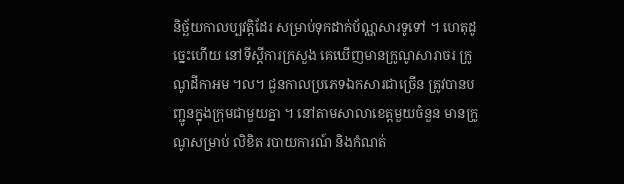និច្ឆ័យកាលប្បវត្តិដែរ សម្រាប់ទុកដាក់ប័ណ្ណសារទូទៅ ។ ហេតុដូច្នេះហើយ នៅទីស្តីការក្រសួង គេឃើញមានក្រូណូសារាចរ ក្រូណូដីកាអម ។ល។ ជួនកាលប្រភេទឯកសារជាច្រើន ត្រូវបានបញ្ជូនក្នុងក្រុមជាមួយគ្នា ។ នៅតាមសាលាខេត្តមួយចំនួន មានក្រូណូសម្រាប់ លិខិត របាយការណ៍ និងកំណត់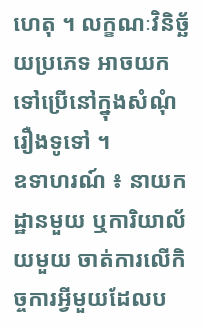ហេតុ ។ លក្ខណៈវិនិច្ឆ័យប្រភេទ អាចយកទៅប្រើនៅក្នុងសំណុំរឿងទូទៅ ។
ឧទាហរណ៍ ៖ នាយកដ្ឋានមួយ ឬការិយាល័យមួយ ចាត់ការលើកិច្ចការអ្វីមួយដែលប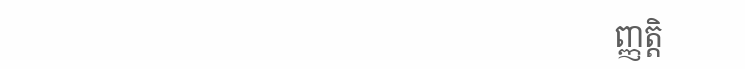ញ្ញត្តិ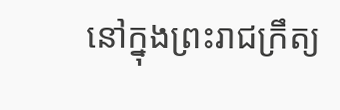នៅក្នុងព្រះរាជក្រឹត្យ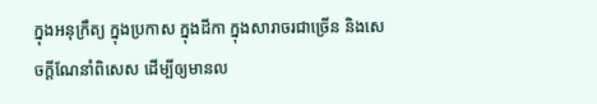ក្នុងអនុក្រឹត្យ ក្នុងប្រកាស ក្នុងដីកា ក្នុងសារាចរជាច្រើន និងសេចក្តីណែនាំពិសេស ដើម្បីឲ្យមានល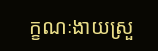ក្ខណៈងាយស្រួ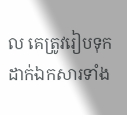ល គេត្រូវរៀបទុកដាក់ឯកសារទាំង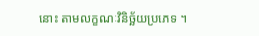នោះ តាមលក្ខណៈវិនិច្ឆ័យប្រភេទ ។